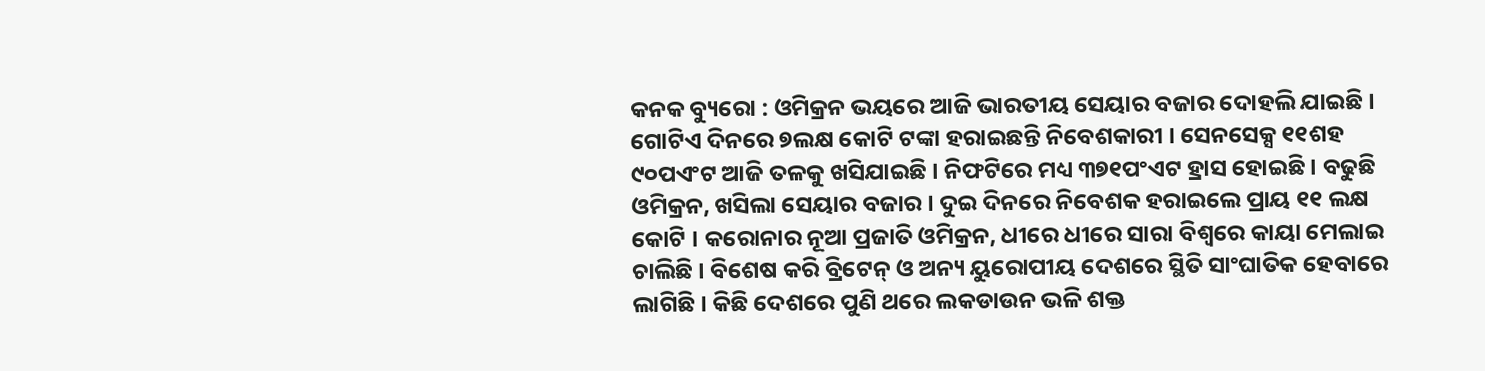କନକ ବ୍ୟୁରୋ : ଓମିକ୍ରନ ଭୟରେ ଆଜି ଭାରତୀୟ ସେୟାର ବଜାର ଦୋହଲି ଯାଇଛି । ଗୋଟିଏ ଦିନରେ ୭ଲକ୍ଷ କୋଟି ଟଙ୍କା ହରାଇଛନ୍ତି ନିବେଶକାରୀ । ସେନସେକ୍ସ ୧୧ଶହ ୯୦ପଏଂଟ ଆଜି ତଳକୁ ଖସିଯାଇଛି । ନିଫଟିରେ ମଧ୍ୟ ୩୭୧ପଂଏଟ ହ୍ରାସ ହୋଇଛି । ବଢୁଛି ଓମିକ୍ରନ, ଖସିଲା ସେୟାର ବଜାର । ଦୁଇ ଦିନରେ ନିବେଶକ ହରାଇଲେ ପ୍ରାୟ ୧୧ ଲକ୍ଷ କୋଟି । କରୋନାର ନୂଆ ପ୍ରଜାତି ଓମିକ୍ରନ, ଧୀରେ ଧୀରେ ସାରା ବିଶ୍ୱରେ କାୟା ମେଲାଇ ଚାଲିଛି । ବିଶେଷ କରି ବ୍ରିଟେନ୍ ଓ ଅନ୍ୟ ୟୁରୋପୀୟ ଦେଶରେ ସ୍ଥିତି ସାଂଘାତିକ ହେବାରେ ଲାଗିଛି । କିଛି ଦେଶରେ ପୁଣି ଥରେ ଲକଡାଉନ ଭଳି ଶକ୍ତ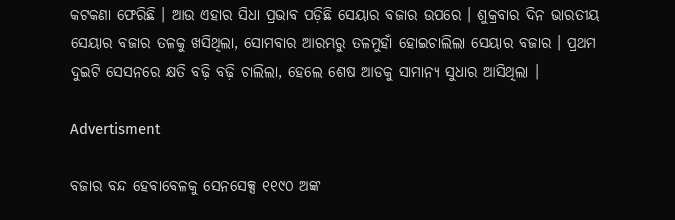କଟକଣା ଫେରିଛି । ଆଉ ଏହାର ସିଧା ପ୍ରଭାବ ପଡ଼ିଛି ସେୟାର ବଜାର ଉପରେ । ଶୁକ୍ରବାର ଦିନ ଭାରତୀୟ ସେୟାର ବଜାର ତଳକୁ ଖସିଥିଲା, ସୋମବାର ଆରମ୍ଭରୁ ତଳମୁହାଁ ହୋଇଚାଲିଲା ସେୟାର ବଜାର । ପ୍ରଥମ ଦୁଇଟି ସେସନରେ କ୍ଷତି ବଢ଼ି ବଢ଼ି ଚାଲିଲା, ହେଲେ ଶେଷ ଆଡକୁ ସାମାନ୍ୟ ସୁଧାର ଆସିଥିଲା ।

Advertisment

ବଜାର ବନ୍ଦ ହେବାବେଳକୁ ସେନସେକ୍ସ ୧୧୯୦ ଅଙ୍କ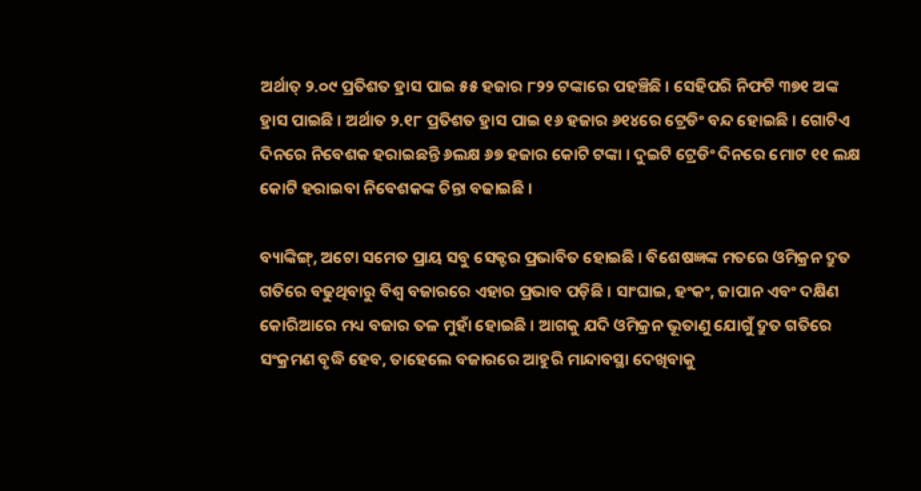ଅର୍ଥାତ୍ ୨.୦୯ ପ୍ରତିଶତ ହ୍ରାସ ପାଇ ୫୫ ହଜାର ୮୨୨ ଟଙ୍କାରେ ପହଞ୍ଚିଛି । ସେହିପରି ନିଫଟି ୩୭୧ ଅଙ୍କ ହ୍ରାସ ପାଇଛି । ଅର୍ଥାତ ୨.୧୮ ପ୍ରତିଶତ ହ୍ରାସ ପାଇ ୧୬ ହଜାର ୬୧୪ରେ ଟ୍ରେଡିଂ ବନ୍ଦ ହୋଇଛି । ଗୋଟିଏ ଦିନରେ ନିବେଶକ ହରାଇଛନ୍ତି ୬ଲକ୍ଷ ୬୭ ହଜାର କୋଟି ଟଙ୍କା । ଦୁଇଟି ଟ୍ରେଡିଂ ଦିନରେ ମୋଟ ୧୧ ଲକ୍ଷ କୋଟି ହରାଇବା ନିବେଶକଙ୍କ ଚିନ୍ତା ବଢାଇଛି ।

ବ୍ୟାଙ୍କିଙ୍ଗ୍, ଅଟୋ ସମେତ ପ୍ରାୟ ସବୁ ସେକ୍ଟର ପ୍ରଭାବିତ ହୋଇଛି । ବିଶେଷଜ୍ଞଙ୍କ ମତରେ ଓମିକ୍ରନ ଦ୍ରୁତ ଗତିରେ ବଢୁଥିବାରୁ ବିଶ୍ୱ ବଜାରରେ ଏହାର ପ୍ରଭାବ ପଡ଼ିଛି । ସାଂଘାଇ, ହଂକଂ, ଜାପାନ ଏବଂ ଦକ୍ଷିଣ କୋରିଆରେ ମଧ୍ୟ ବଜାର ତଳ ମୁହାଁ ହୋଇଛି । ଆଗକୁ ଯଦି ଓମିକ୍ରନ ଭୂତାଣୁ ଯୋଗୁଁ ଦ୍ରୁତ ଗତିରେ ସଂକ୍ରମଣ ବୃଦ୍ଧି ହେବ, ତାହେଲେ ବଜାରରେ ଆହୁରି ମାନ୍ଦାବସ୍ଥା ଦେଖିବାକୁ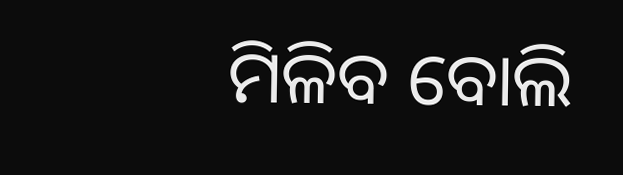ମିଳିବ ବୋଲି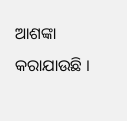ଆଶଙ୍କା କରାଯାଉଛି ।